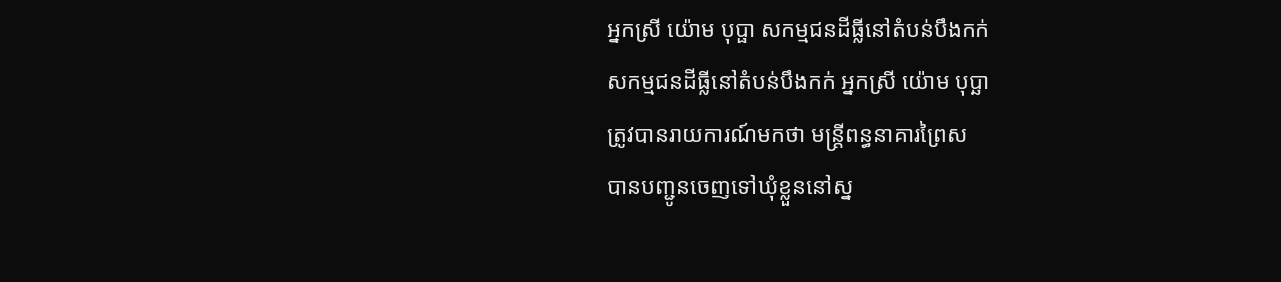អ្នកស្រី យ៉ោម បុប្ផា សកម្មជនដីធ្លីនៅតំបន់បឹងកក់
សកម្មជនដីធ្លីនៅតំបន់បឹងកក់ អ្នកស្រី យ៉ោម បុប្ឆា
ត្រូវបានរាយការណ៍មកថា មន្ត្រីពន្ធនាគារព្រៃស
បានបញ្ជូនចេញទៅឃុំខ្លួននៅស្ន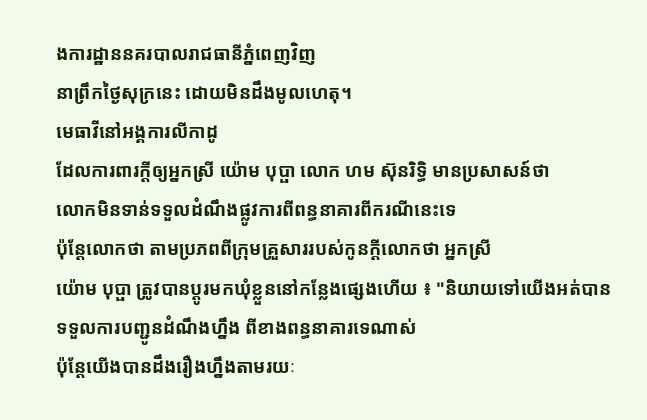ងការដ្ឋាននគរបាលរាជធានីភ្នំពេញវិញ
នាព្រឹកថ្ងៃសុក្រនេះ ដោយមិនដឹងមូលហេតុ។
មេធាវីនៅអង្គការលីកាដូ
ដែលការពារក្តីឲ្យអ្នកស្រី យ៉ោម បុប្ផា លោក ហម ស៊ុនរិទ្ធិ មានប្រសាសន៍ថា
លោកមិនទាន់ទទួលដំណឹងផ្លូវការពីពន្ធនាគារពីករណីនេះទេ
ប៉ុន្តែលោកថា តាមប្រភពពីក្រុមគ្រួសាររបស់កូនក្តីលោកថា អ្នកស្រី
យ៉ោម បុប្ផា ត្រូវបានប្តូរមកឃុំខ្លួននៅកន្លែងផ្សេងហើយ ៖ "និយាយទៅយើងអត់បាន
ទទួលការបញ្ជូនដំណឹងហ្នឹង ពីខាងពន្ធនាគារទេណាស់
ប៉ុន្ដែយើងបានដឹងរឿងហ្នឹងតាមរយៈ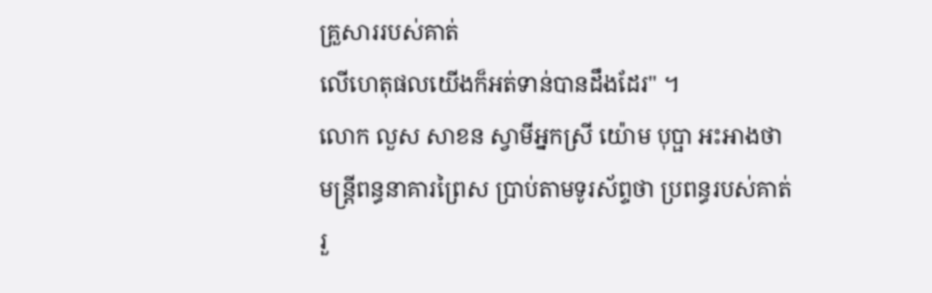គ្រួសាររបស់គាត់
លើហេតុផលយើងក៏អត់ទាន់បានដឹងដែរ" ។
លោក លួស សាខន ស្វាមីអ្នកស្រី យ៉ោម បុប្ផា អះអាងថា
មន្ត្រីពន្ធនាគារព្រៃស ប្រាប់តាមទូរស័ព្ទថា ប្រពន្ធរបស់គាត់
រួ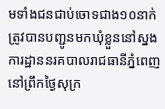មទាំងជនជាប់ចោទជាង១០នាក់
ត្រូវបានបញ្ជូនមកឃុំខ្លួននៅស្នងការដ្ឋាននរគបាលរាជធានីភ្នំពេញ
នៅព្រឹកថ្ងៃសុក្រ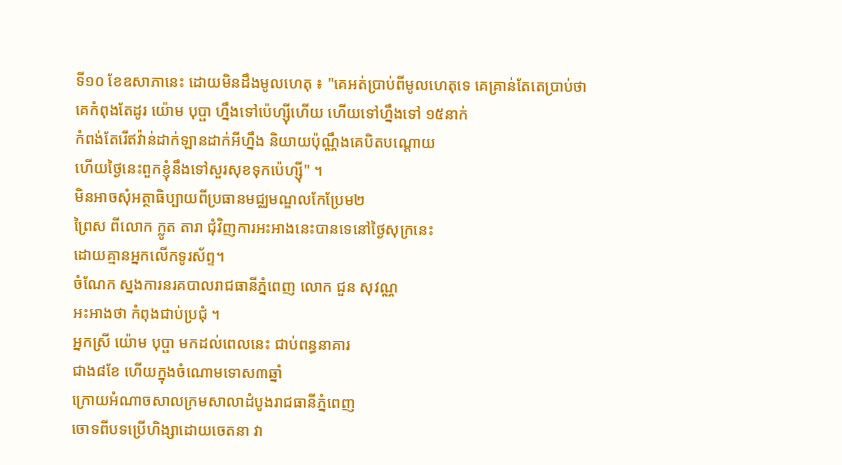ទី១០ ខែឧសាភានេះ ដោយមិនដឹងមូលហេតុ ៖ "គេអត់ប្រាប់ពីមូលហេតុទេ គេគ្រាន់តែតេប្រាប់ថា
គេកំពុងតែដូរ យ៉ោម បុប្ផា ហ្នឹងទៅប៉េហ្ស៊ីហើយ ហើយទៅហ្នឹងទៅ ១៥នាក់
កំពង់តែរើឥវ៉ាន់ដាក់ឡានដាក់អីហ្នឹង និយាយប៉ុណ្ណឹងគេបិតបណ្ដោយ
ហើយថ្ងៃនេះពួកខ្ញុំនឹងទៅសួរសុខទុកប៉េហ្ស៊ី" ។
មិនអាចសុំអត្ថាធិប្បាយពីប្រធានមជ្ឈមណ្ឌលកែប្រែម២
ព្រៃស ពីលោក ក្លូត តារា ជុំវិញការអះអាងនេះបានទេនៅថ្ងៃសុក្រនេះ
ដោយគ្មានអ្នកលើកទូរស័ព្ទ។
ចំណែក ស្នងការនរគបាលរាជធានីភ្នំពេញ លោក ជួន សុវណ្ណ
អះអាងថា កំពុងជាប់ប្រជុំ ។
អ្នកស្រី យ៉ោម បុប្ផា មកដល់ពេលនេះ ជាប់ពន្ធនាគារ
ជាង៨ខែ ហើយក្នុងចំណោមទោស៣ឆ្នាំ
ក្រោយអំណាចសាលក្រមសាលាដំបូងរាជធានីភ្នំពេញ
ចោទពីបទប្រើហិង្សាដោយចេតនា វា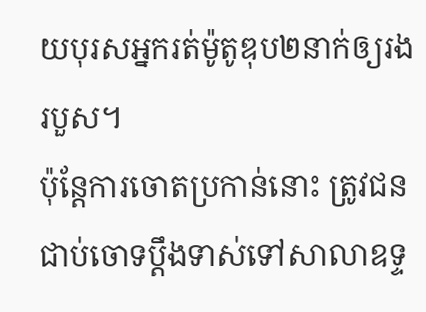យបុរសអ្នករត់ម៉ូតូឌុប២នាក់ឲ្យរងរបួស។
ប៉ុន្តែការចោតប្រកាន់នោះ ត្រូវជនជាប់ចោទប្តឹងទាស់ទៅសាលាឧទ្ទ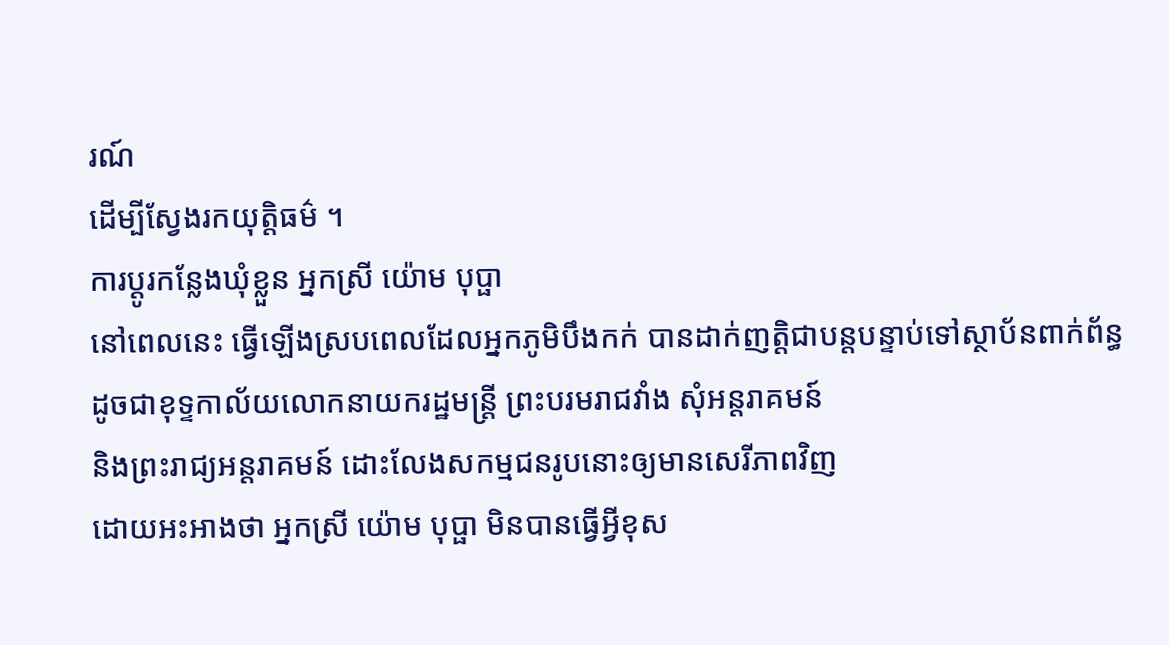រណ៍
ដើម្បីស្វែងរកយុត្តិធម៌ ។
ការប្តូរកន្លែងឃុំខ្លួន អ្នកស្រី យ៉ោម បុប្ផា
នៅពេលនេះ ធ្វើឡើងស្របពេលដែលអ្នកភូមិបឹងកក់ បានដាក់ញត្តិជាបន្តបន្ទាប់ទៅស្ថាប័នពាក់ព័ន្ធ
ដូចជាខុទ្ទកាល័យលោកនាយករដ្ឋមន្ត្រី ព្រះបរមរាជវាំង សុំអន្តរាគមន៍
និងព្រះរាជ្យអន្តរាគមន៍ ដោះលែងសកម្មជនរូបនោះឲ្យមានសេរីភាពវិញ
ដោយអះអាងថា អ្នកស្រី យ៉ោម បុប្ផា មិនបានធ្វើអ្វីខុស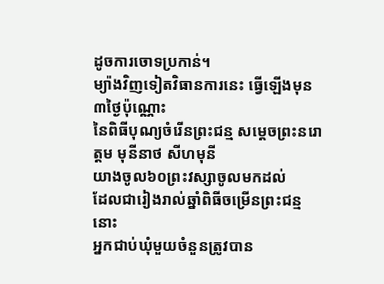ដូចការចោទប្រកាន់។
ម្យ៉ាងវិញទៀតវិធានការនេះ ធ្វើឡើងមុន៣ថ្ងៃប៉ុណ្ណោះ
នៃពិធីបុណ្យចំរើនព្រះជន្ម សម្តេចព្រះនរោត្ដម មុនីនាថ សីហមុនី
យាងចូល៦០ព្រះវស្សាចូលមកដល់
ដែលជារៀងរាល់ឆ្នាំពិធីចម្រើនព្រះជន្មនោះ
អ្នកជាប់ឃុំមួយចំនួនត្រូវបាន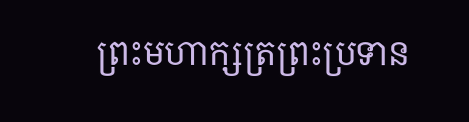ព្រះមហាក្សត្រព្រះប្រទាន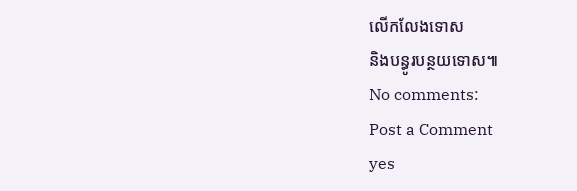លើកលែងទោស
និងបន្ធូរបន្ថយទោស៕
No comments:
Post a Comment
yes